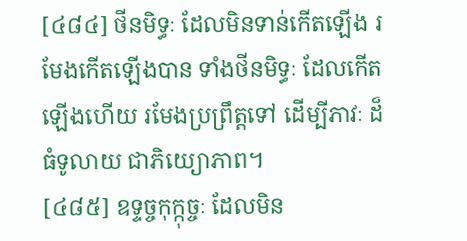[៤៨៤] ថីនមិទ្ធៈ ដែលមិនទាន់កើតឡើង រមែងកើតឡើងបាន ទាំងថីនមិទ្ធៈ ដែលកើតឡើងហើយ រមែងប្រព្រឹត្តទៅ ដើម្បីភាវៈ ដ៏ធំទូលាយ ជាភិយ្យោភាព។
[៤៨៥] ឧទ្ទច្ចកុក្កុច្ចៈ ដែលមិន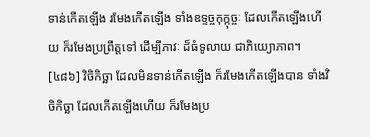ទាន់កើតឡើង រមែងកើតឡើង ទាំងឧទ្ទច្ចកុក្កុច្ចៈ ដែលកើតឡើងហើយ ក៏រមែងប្រព្រឹត្តទៅ ដើម្បីភាវៈ ដ៏ធំទូលាយ ជាភិយ្យោភាព។
[៤៨៦] វិចិកិច្ឆា ដែលមិនទាន់កើតឡើង ក៏រមែងកើតឡើងបាន ទាំងវិចិកិច្ឆា ដែលកើតឡើងហើយ ក៏រមែងប្រ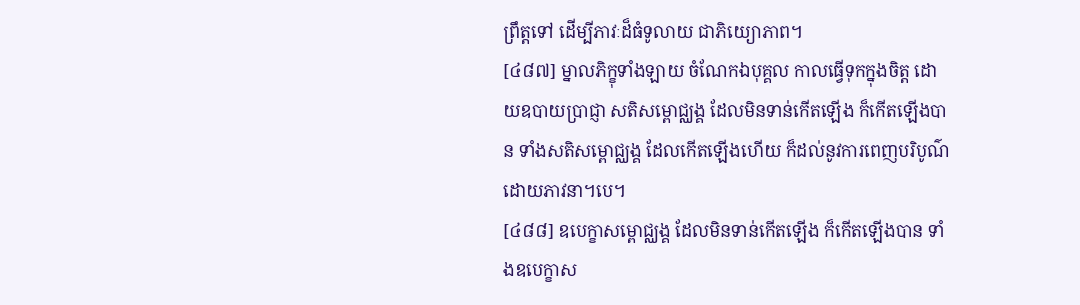ព្រឹត្តទៅ ដើម្បីភាវៈដ៏ធំទូលាយ ជាភិយ្យោភាព។
[៤៨៧] ម្នាលភិក្ខុទាំងឡាយ ចំណែកឯបុគ្គល កាលធ្វើទុកក្នុងចិត្ត ដោយឧបាយប្រាជ្ញា សតិសម្ពោជ្ឈង្គ ដែលមិនទាន់កើតឡើង ក៏កើតឡើងបាន ទាំងសតិសម្ពោជ្ឈង្គ ដែលកើតឡើងហើយ ក៏ដល់នូវការពេញបរិបូណ៌ ដោយភាវនា។បេ។
[៤៨៨] ឧបេក្ខាសម្ពោជ្ឈង្គ ដែលមិនទាន់កើតឡើង ក៏កើតឡើងបាន ទាំងឧបេក្ខាស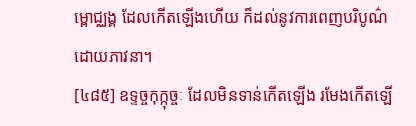ម្ពោជ្ឈង្គ ដែលកើតឡើងហើយ ក៏ដល់នូវការពេញបរិបូណ៌ ដោយភាវនា។
[៤៨៥] ឧទ្ទច្ចកុក្កុច្ចៈ ដែលមិនទាន់កើតឡើង រមែងកើតឡើ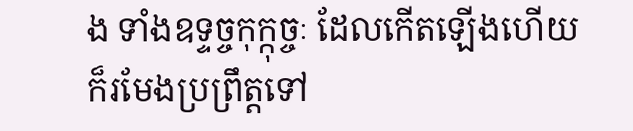ង ទាំងឧទ្ទច្ចកុក្កុច្ចៈ ដែលកើតឡើងហើយ ក៏រមែងប្រព្រឹត្តទៅ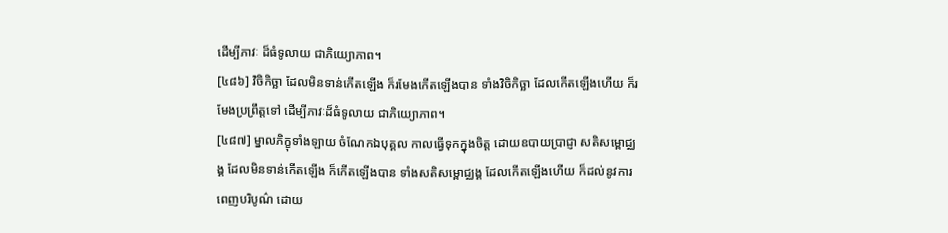ដើម្បីភាវៈ ដ៏ធំទូលាយ ជាភិយ្យោភាព។
[៤៨៦] វិចិកិច្ឆា ដែលមិនទាន់កើតឡើង ក៏រមែងកើតឡើងបាន ទាំងវិចិកិច្ឆា ដែលកើតឡើងហើយ ក៏រមែងប្រព្រឹត្តទៅ ដើម្បីភាវៈដ៏ធំទូលាយ ជាភិយ្យោភាព។
[៤៨៧] ម្នាលភិក្ខុទាំងឡាយ ចំណែកឯបុគ្គល កាលធ្វើទុកក្នុងចិត្ត ដោយឧបាយប្រាជ្ញា សតិសម្ពោជ្ឈង្គ ដែលមិនទាន់កើតឡើង ក៏កើតឡើងបាន ទាំងសតិសម្ពោជ្ឈង្គ ដែលកើតឡើងហើយ ក៏ដល់នូវការពេញបរិបូណ៌ ដោយ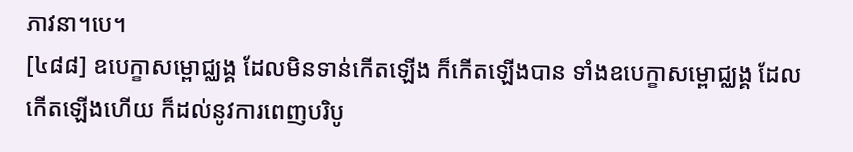ភាវនា។បេ។
[៤៨៨] ឧបេក្ខាសម្ពោជ្ឈង្គ ដែលមិនទាន់កើតឡើង ក៏កើតឡើងបាន ទាំងឧបេក្ខាសម្ពោជ្ឈង្គ ដែលកើតឡើងហើយ ក៏ដល់នូវការពេញបរិបូ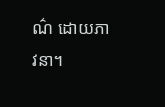ណ៌ ដោយភាវនា។